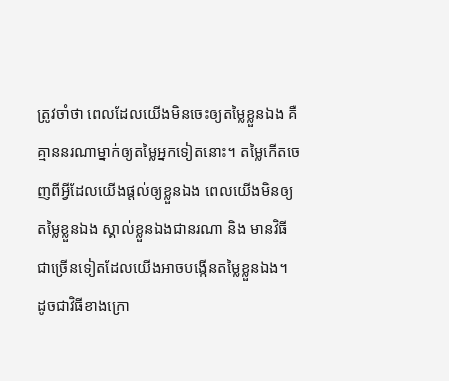ត្រូវចាំថា ពេលដែលយើងមិនចេះឲ្យតម្លៃខ្លួនឯង គឺគ្មាននរណាម្នាក់ឲ្យតម្លៃអ្នកទៀតនោះ។ តម្លៃកើតចេញពីអ្វីដែលយើងផ្តល់ឲ្យខ្លួនឯង ពេលយើងមិនឲ្យតម្លៃខ្លួនឯង ស្គាល់ខ្លួនឯងជានរណា និង មានវិធីជាច្រើនទៀតដែលយើងអាចបង្កើនតម្លៃខ្លួនឯង។ ដូចជាវិធីខាងក្រោ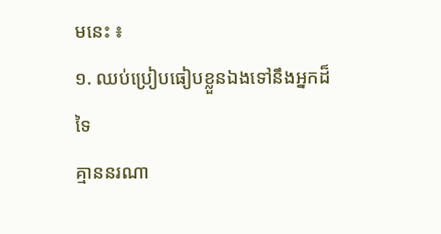មនេះ ៖
១. ឈប់ប្រៀបធៀបខ្លួនឯងទៅនឹងអ្នកដ៏ទៃ
គ្មាននរណា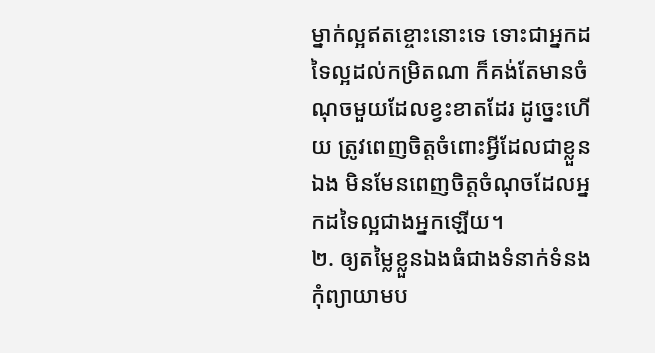ម្នាក់ល្អឥតខ្ចោះនោះទេ ទោះជាអ្នកដទៃល្អដល់កម្រិតណា ក៏គង់តែមានចំណុចមួយដែលខ្វះខាតដែរ ដូច្នេះហើយ ត្រូវពេញចិត្តចំពោះអ្វីដែលជាខ្លួនឯង មិនមែនពេញចិត្តចំណុចដែលអ្នកដទៃល្អជាងអ្នកឡើយ។
២. ឲ្យតម្លៃខ្លួនឯងធំជាងទំនាក់ទំនង
កុំព្យាយាមប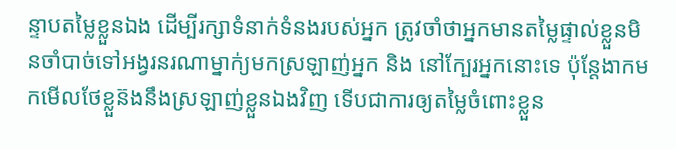ន្ទាបតម្លៃខ្លួនឯង ដើម្បីរក្សាទំនាក់ទំនងរបស់អ្នក ត្រូវចាំថាអ្នកមានតម្លៃផ្ទាល់ខ្លួនមិនចាំបាច់ទៅអង្វរនរណាម្នាក់្យមកស្រឡាញ់អ្នក និង នៅក្បែរអ្នកនោះទេ ប៉ុន្តែងាកមកមើលថែខ្លួន៊ងនឹងស្រឡាញ់ខ្លួនឯងវិញ ទើបជាការឲ្យតម្លៃចំពោះខ្លួន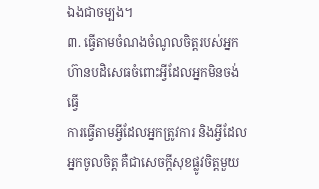ឯងជាចម្បង។
៣. ធ្វើតាមចំណងចំណូលចិត្តរបស់អ្នក ហ៊ានបដិសេធចំពោះអ្វីដែលអ្នកមិនចង់ធ្វើ
ការធ្វើតាមអ្វីដែលអ្នកត្រូវការ និងអ្វីដែលអ្នកចូលចិត្ត គឺជាសេចក្តីសុខផ្លូវចិត្តមួយ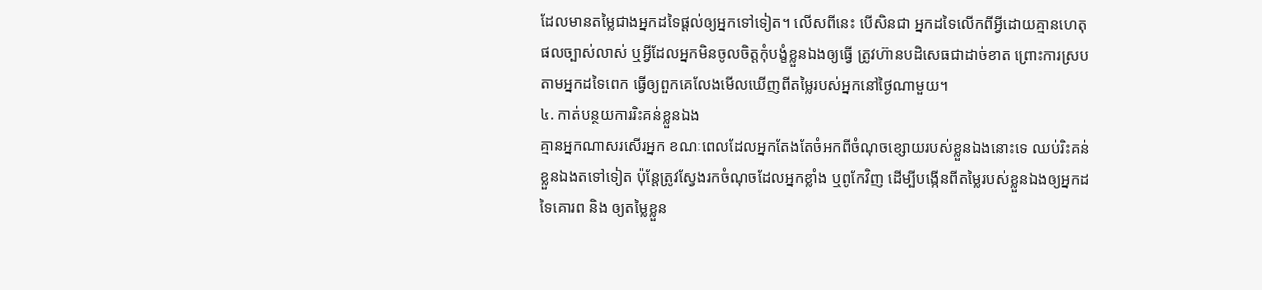ដែលមានតម្លៃជាងអ្នកដទៃផ្តល់ឲ្យអ្នកទៅទៀត។ លើសពីនេះ បើសិនជា អ្នកដទៃលើកពីអ្វីដោយគ្មានហេតុផលច្បាស់លាស់ ឬអ្វីដែលអ្នកមិនចូលចិត្តកុំបង្ខំខ្លួនឯងឲ្យធ្វើ ត្រូវហ៊ានបដិសេធជាដាច់ខាត ព្រោះការស្របតាមអ្នកដទៃពេក ធ្វើឲ្យពួកគេលែងមើលឃើញពីតម្លៃរបស់អ្នកនៅថ្ងៃណាមួយ។
៤. កាត់បន្ថយការរិះគន់ខ្លួនឯង
គ្មានអ្នកណាសរសើរអ្នក ខណៈពេលដែលអ្នកតែងតែចំអកពីចំណុចខ្សោយរបស់ខ្លួនឯងនោះទេ ឈប់រិះគន់ខ្លួនឯងតទៅទៀត ប៉ុន្តែត្រូវស្វែងរកចំណុចដែលអ្នកខ្លាំង ឬពូកែវិញ ដើម្បីបង្កើនពីតម្លៃរបស់ខ្លួនឯងឲ្យអ្នកដទៃគោរព និង ឲ្យតម្លៃខ្លួន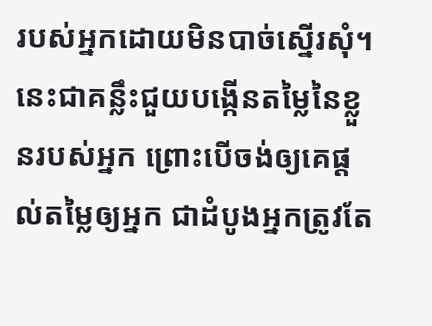របស់អ្នកដោយមិនបាច់ស្នើរសុំ។
នេះជាគន្លឹះជួយបង្កើនតម្លៃនៃខ្លួនរបស់អ្នក ព្រោះបើចង់ឲ្យគេផ្តល់តម្លៃឲ្យអ្នក ជាដំបូងអ្នកត្រូវតែ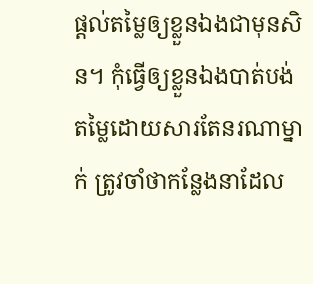ផ្តល់តម្លៃឲ្យខ្លួនឯងជាមុនសិន។ កុំធ្វើឲ្យខ្លួនឯងបាត់បង់តម្លៃដោយសារតែនរណាម្នាក់ ត្រូវចាំថាកន្លែងនាដែល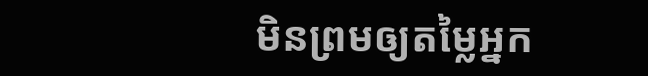មិនព្រមឲ្យតម្លៃអ្នក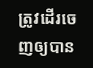ត្រូវដើរចេញឲ្យបាន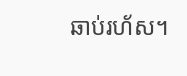ឆាប់រហ័ស។